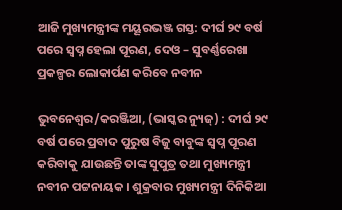ଆଜି ମୁଖ୍ୟମନ୍ତ୍ରୀଙ୍କ ମୟୂରଭଞ୍ଜ ଗସ୍ତ: ଦୀର୍ଘ ୨୯ ବର୍ଷ ପରେ ସ୍ୱପ୍ନ ହେଲା ପୂରଣ, ଦେଓ – ସୁବର୍ଣ୍ଣରେଖା ପ୍ରକଳ୍ପର ଲୋକାର୍ପଣ କରିବେ ନବୀନ

ଭୁବନେଶ୍ୱର/କରଞ୍ଜିଆ, (ଭାସ୍କର ନ୍ୟୁଜ୍‌) : ଦୀର୍ଘ ୨୯ ବର୍ଷ ପରେ ପ୍ରବାଦ ପୁରୁଷ ବିଜୁ ବାବୁଙ୍କ ସ୍ୱପ୍ନ ପୂରଣ କରିବାକୁ ଯାଉଛନ୍ତି ତାଙ୍କ ସୁପୁତ୍ର ତଥା ମୁଖ୍ୟମନ୍ତ୍ରୀ ନବୀନ ପଟ୍ଟନାୟକ । ଶୁକ୍ରବାର ମୁଖ୍ୟମନ୍ତ୍ରୀ ଦିନିକିଆ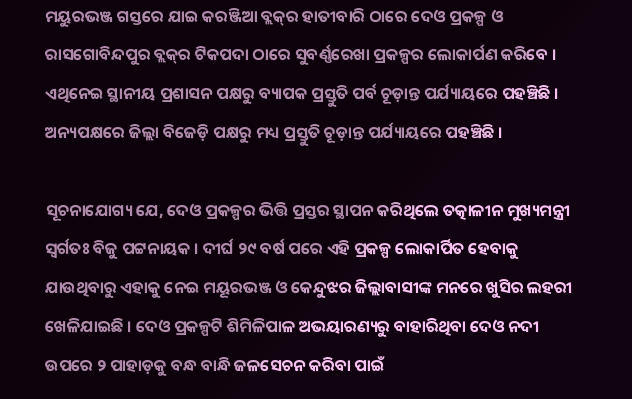ମୟୁରଭଞ୍ଜ ଗସ୍ତରେ ଯାଇ କରଞ୍ଜିଆ ବ୍ଲକ୍‌ର ହାତୀବାରି ଠାରେ ଦେଓ ପ୍ରକଳ୍ପ ଓ ରାସଗୋବିନ୍ଦପୁର ବ୍ଲକ୍‌ର ଟିକପଦା ଠାରେ ସୁବର୍ଣ୍ଣରେଖା ପ୍ରକଳ୍ପର ଲୋକାର୍ପଣ କରିବେ । ଏଥିନେଇ ସ୍ଥାନୀୟ ପ୍ରଶାସନ ପକ୍ଷରୁ ବ୍ୟାପକ ପ୍ରସ୍ତୁତି ପର୍ବ ଚୂଡ଼ାନ୍ତ ପର୍ଯ୍ୟାୟରେ ପହଞ୍ଚିଛି । ଅନ୍ୟପକ୍ଷରେ ଜିଲ୍ଲା ବିଜେଡ଼ି ପକ୍ଷରୁ ମଧ୍ୟ ପ୍ରସ୍ତୁତି ଚୂଡ଼ାନ୍ତ ପର୍ଯ୍ୟାୟରେ ପହଞ୍ଚିଛି ।

ସୂଚନାଯୋଗ୍ୟ ଯେ, ଦେଓ ପ୍ରକଳ୍ପର ଭିତ୍ତି ପ୍ରସ୍ତର ସ୍ଥାପନ କରିଥିଲେ ତତ୍କାଳୀନ ମୁଖ୍ୟମନ୍ତ୍ରୀ ସ୍ୱର୍ଗତଃ ବିଜୁ ପଟ୍ଟନାୟକ । ଦୀର୍ଘ ୨୯ ବର୍ଷ ପରେ ଏହି ପ୍ରକଳ୍ପ ଲୋକାର୍ପିତ ହେବାକୁ ଯାଉଥିବାରୁ ଏହାକୁ ନେଇ ମୟୂରଭଞ୍ଜ ଓ କେନ୍ଦୁଝର ଜିଲ୍ଲାବାସୀଙ୍କ ମନରେ ଖୁସିର ଲହରୀ ଖେଳିଯାଇଛି । ଦେଓ ପ୍ରକଳ୍ପଟି ଶିମିଳିପାଳ ଅଭୟାରଣ୍ୟରୁ ବାହାରିଥିବା ଦେଓ ନଦୀ ଉପରେ ୨ ପାହାଡ଼କୁ ବନ୍ଧ ବାନ୍ଧି ଜଳସେଚନ କରିବା ପାଇଁ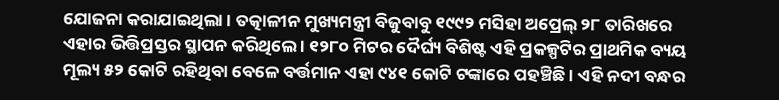ଯୋଜନା କରାଯାଇଥିଲା । ତତ୍କାଳୀନ ମୁଖ୍ୟମନ୍ତ୍ରୀ ବିଜୁବାବୁ ୧୯୯୨ ମସିହା ଅପ୍ରେଲ୍‌ ୨୮ ତାରିଖରେ ଏହାର ଭିତ୍ତିପ୍ରସ୍ତର ସ୍ଥାପନ କରିଥିଲେ । ୧୨୮୦ ମିଟର ଦୈର୍ଘ୍ୟ ବିଶିଷ୍ଟ ଏହି ପ୍ରକଳ୍ପଟିର ପ୍ରାଥମିକ ବ୍ୟୟ ମୂଲ୍ୟ ୫୨ କୋଟି ରହିଥିବା ବେଳେ ବର୍ତ୍ତମାନ ଏହା ୯୪୧ କୋଟି ଟଙ୍କାରେ ପହଞ୍ଚିଛି । ଏହି ନଦୀ ବନ୍ଧର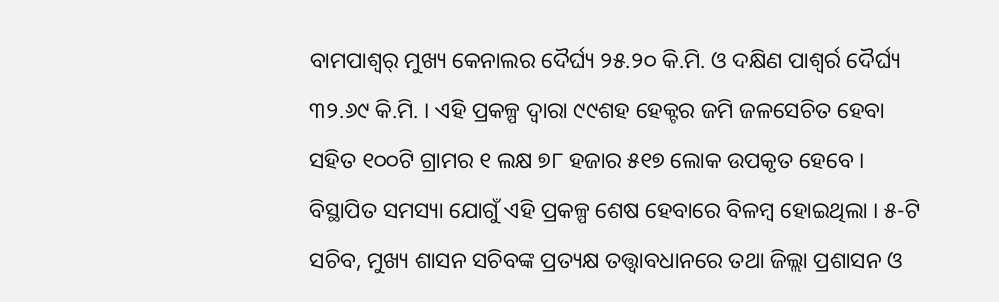ବାମପାଶ୍ୱର୍ ମୁଖ୍ୟ କେନାଲର ଦୈର୍ଘ୍ୟ ୨୫.୨୦ କି.ମି. ଓ ଦକ୍ଷିଣ ପାଶ୍ୱର୍ର ଦୈର୍ଘ୍ୟ ୩୨.୬୯ କି.ମି. । ଏହି ପ୍ରକଳ୍ପ ଦ୍ୱାରା ୯୯ଶହ ହେକ୍ଟର ଜମି ଜଳସେଚିତ ହେବା ସହିତ ୧୦୦ଟି ଗ୍ରାମର ୧ ଲକ୍ଷ ୭୮ ହଜାର ୫୧୭ ଲୋକ ଉପକୃତ ହେବେ । ବିସ୍ଥାପିତ ସମସ୍ୟା ଯୋଗୁଁ ଏହି ପ୍ରକଳ୍ପ ଶେଷ ହେବାରେ ବିଳମ୍ବ ହୋଇଥିଲା । ୫-ଟି ସଚିବ, ମୁଖ୍ୟ ଶାସନ ସଚିବଙ୍କ ପ୍ରତ୍ୟକ୍ଷ ତତ୍ତ୍ୱାବଧାନରେ ତଥା ଜିଲ୍ଲା ପ୍ରଶାସନ ଓ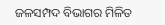ଜଳସମ୍ପଦ ବିଭାଗର ମିଳିତ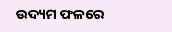ଉଦ୍ୟମ ଫଳରେ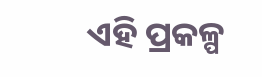ଏହି ପ୍ରକଳ୍ପ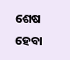ଶେଷ ହେବା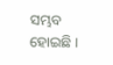ସମ୍ଭବ ହୋଇଛି ।